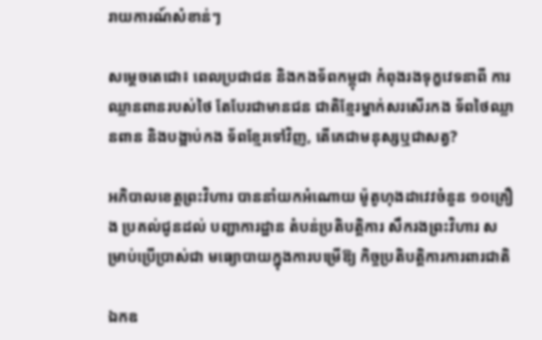រាយការណ៍សំខាន់ៗ

សម្តេចតេជោ៖ ពេលប្រជាជន និងកងទ័ពកម្ពុជា កំពុងរងទុក្ខវេទនាពី ការឈ្លានពានរបស់ថៃ តែបែរជាមានជន ជាតិខ្មែរម្នាក់សរសើរកង ទ័ពថៃឈ្លានពាន និងបង្អាប់កង ទ័ពខ្មែរទៅវិញ, តើគេជាមនុស្សឬជាសត្វ?

អភិបាលខេត្តព្រះវិហារ បាននាំយកអំណោយ ម៉ូតូហុងដាវេវចំនួន ១០គ្រឿង ប្រគល់ជូនដល់ បញ្ជាការដ្ឋាន តំបន់ប្រតិបត្តិការ សឹករងព្រះវិហារ សម្រាប់ប្រើប្រាស់ជា មធ្យោបាយក្នុងការបម្រើឱ្យ កិច្ចប្រតិបត្តិការការពារជាតិ

ឯកឧ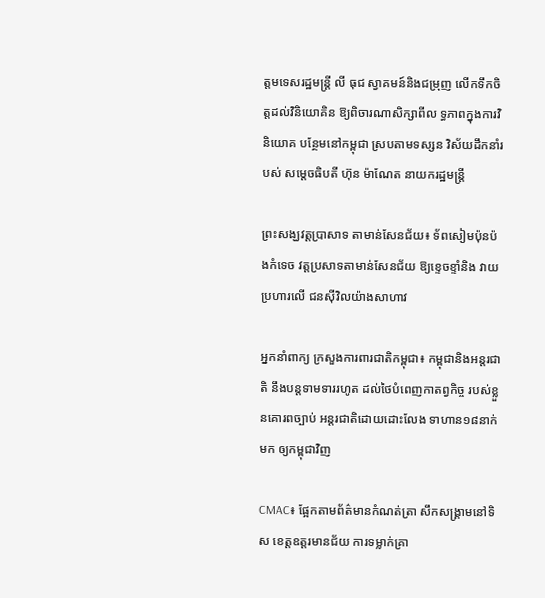ត្ដមទេសរដ្ឋមន្រ្តី លី ធុជ ស្វាគមន៍និងជម្រុញ លើកទឹកចិត្តដល់វិនិយោគិន ឱ្យពិចារណាសិក្សាពីល ទ្ធភាពក្នុងការវិនិយោគ បន្ថែមនៅកម្ពុជា ស្របតាមទស្សន វិស័យដឹកនាំរបស់ សម្តេចធិបតី ហ៊ុន ម៉ាណែត នាយករដ្ឋមន្ត្រី

ព្រះសង្ឃវត្តប្រាសាទ តាមាន់សែនជ័យ៖ ទ័ពសៀមប៉ុនប៉ងកំទេច វត្តប្រសាទតាមាន់សែនជ័យ ឱ្យខ្ទេចខ្ទាំនិង វាយប្រហារលើ ជនស៊ីវិលយ៉ាងសាហាវ

អ្នកនាំពាក្យ ក្រសួងការពារជាតិកម្ពុជា៖ កម្ពុជានិងអន្តរជាតិ នឹងបន្តទាមទាររហូត ដល់ថៃបំពេញកាតព្វកិច្ច របស់ខ្លួនគោរពច្បាប់ អន្តរជាតិដោយដោះលែង ទាហាន១៨នាក់មក ឲ្យកម្ពុជាវិញ

CMAC៖ ផ្អែកតាមព័ត៌មានកំណត់ត្រា សឹកសង្គ្រាមនៅទិស ខេត្តឧត្តរមានជ័យ ការទម្លាក់គ្រា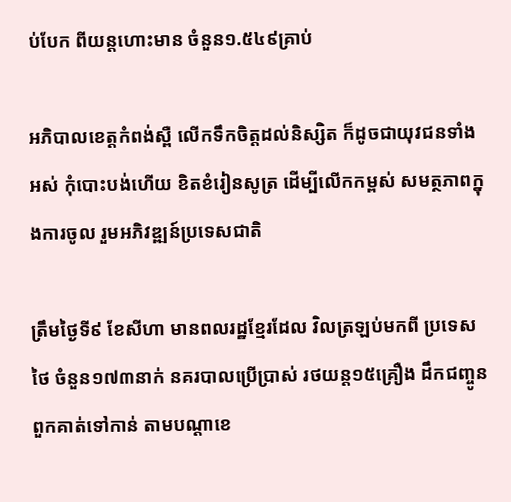ប់បែក ពីយន្តហោះមាន ចំនួន១.៥៤៩គ្រាប់

អភិបាលខេត្តកំពង់ស្ពឺ លើកទឹកចិត្តដល់និស្សិត ក៏ដូចជាយុវជនទាំងអស់ កុំបោះបង់ហើយ ខិតខំរៀនសូត្រ ដើម្បីលើកកម្ពស់ សមត្ថភាពក្នុងការចូល រួមអភិវឌ្ឍន៍ប្រទេសជាតិ

ត្រឹមថ្ងៃទី៩ ខែសីហា មានពលរដ្ឋខ្មែរដែល វិលត្រឡប់មកពី ប្រទេសថៃ ចំនួន១៧៣នាក់ នគរបាលប្រើប្រាស់ រថយន្ត១៥គ្រឿង ដឹកជញ្ចូន ពួកគាត់ទៅកាន់ តាមបណ្តាខេ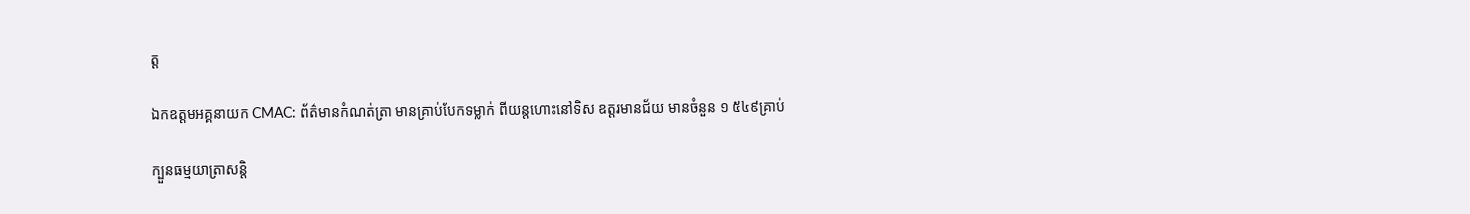ត្ត

ឯកឧត្តមអគ្គនាយក CMAC: ព័ត៌មានកំណត់ត្រា មានគ្រាប់បែកទម្លាក់ ពីយន្តហោះនៅទិស ឧត្តរមានជ័យ មានចំនួន ១ ៥៤៩គ្រាប់

ក្បួនធម្មយាត្រាសន្តិ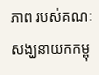ភាព របស់គណៈសង្ឃនាយកកម្ពុ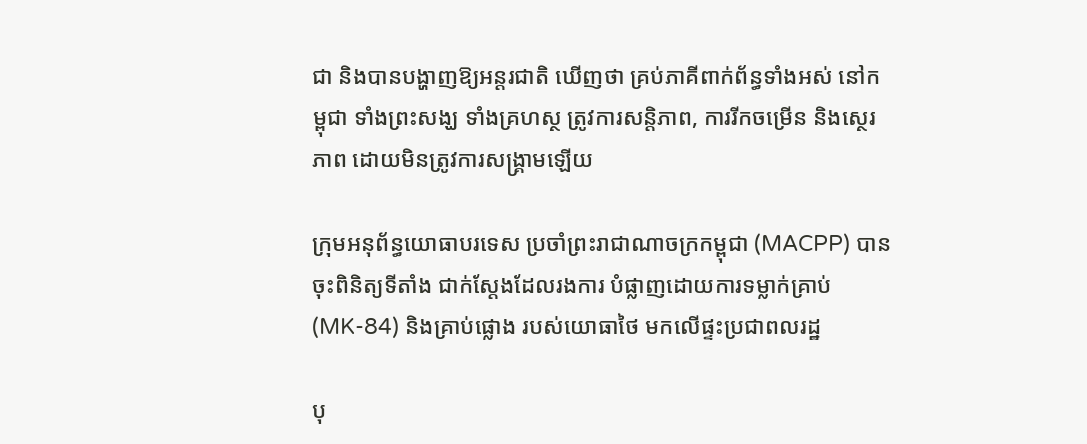ជា និងបានបង្ហាញឱ្យអន្តរជាតិ ឃើញថា គ្រប់ភាគីពាក់ព័ន្ធទាំងអស់ នៅកម្ពុជា ទាំងព្រះសង្ឃ ទាំងគ្រហស្ថ ត្រូវការសន្តិភាព, ការរីកចម្រើន និងស្ថេរភាព ដោយមិនត្រូវការសង្គ្រាមឡើយ

ក្រុមអនុព័ន្ធយោធាបរទេស ប្រចាំព្រះរាជាណាចក្រកម្ពុជា (MACPP) បានចុះពិនិត្យទីតាំង ជាក់ស្តែងដែលរងការ បំផ្លាញដោយការទម្លាក់គ្រាប់ (MK-84) និងគ្រាប់ផ្លោង របស់យោធាថៃ មកលើផ្ទះប្រជាពលរដ្ឋ

បុ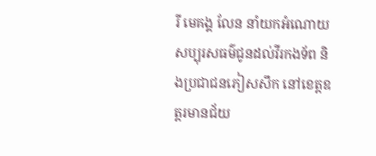រី មេគង្គ លែន នាំយកអំណោយ សប្បុរសធម៌ជូនដល់វីរកងទ័ព និងប្រជាជនភៀសសឹក នៅខេត្តឧត្ដរមានជ័យ